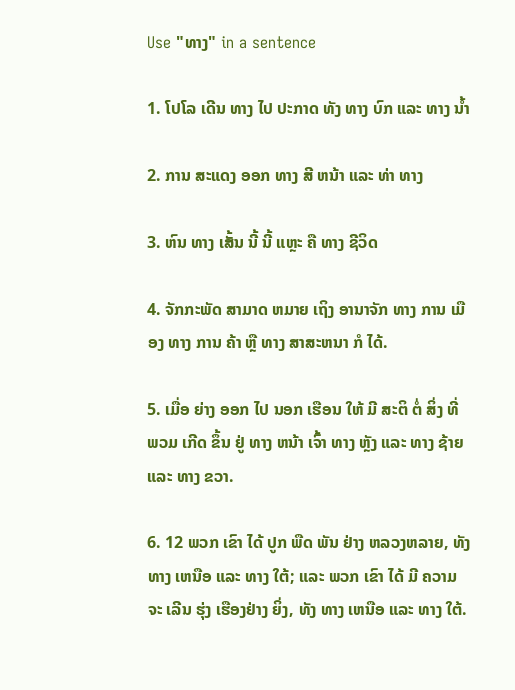Use "ທາງ" in a sentence

1. ໂປໂລ ເດີນ ທາງ ໄປ ປະກາດ ທັງ ທາງ ບົກ ແລະ ທາງ ນໍ້າ

2. ການ ສະແດງ ອອກ ທາງ ສີ ຫນ້າ ແລະ ທ່າ ທາງ

3. ຫົນ ທາງ ເສັ້ນ ນີ້ ນີ້ ແຫຼະ ຄື ທາງ ຊີວິດ

4. ຈັກກະພັດ ສາມາດ ຫມາຍ ເຖິງ ອານາຈັກ ທາງ ການ ເມືອງ ທາງ ການ ຄ້າ ຫຼື ທາງ ສາສະຫນາ ກໍ ໄດ້.

5. ເມື່ອ ຍ່າງ ອອກ ໄປ ນອກ ເຮືອນ ໃຫ້ ມີ ສະຕິ ຕໍ່ ສິ່ງ ທີ່ ພວມ ເກີດ ຂຶ້ນ ຢູ່ ທາງ ຫນ້າ ເຈົ້າ ທາງ ຫຼັງ ແລະ ທາງ ຊ້າຍ ແລະ ທາງ ຂວາ.

6. 12 ພວກ ເຂົາ ໄດ້ ປູກ ພືດ ພັນ ຢ່າງ ຫລວງຫລາຍ, ທັງ ທາງ ເຫນືອ ແລະ ທາງ ໃຕ້; ແລະ ພວກ ເຂົາ ໄດ້ ມີ ຄວາມ ຈະ ເລີນ ຮຸ່ງ ເຮືອງຢ່າງ ຍິ່ງ, ທັງ ທາງ ເຫນືອ ແລະ ທາງ ໃຕ້.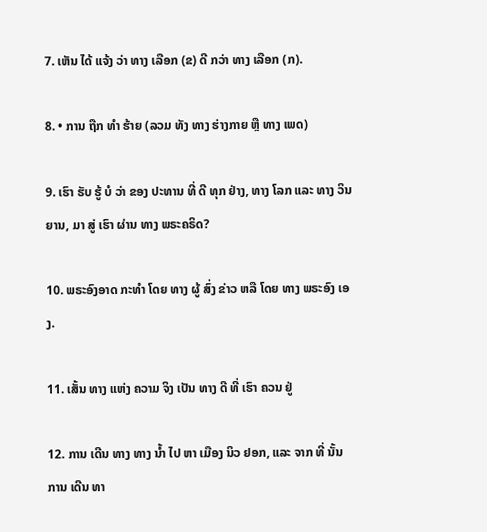7. ເຫັນ ໄດ້ ແຈ້ງ ວ່າ ທາງ ເລືອກ (ຂ) ດີ ກວ່າ ທາງ ເລືອກ (ກ).

8. • ການ ຖືກ ທໍາ ຮ້າຍ (ລວມ ທັງ ທາງ ຮ່າງກາຍ ຫຼື ທາງ ເພດ)

9. ເຮົາ ຮັບ ຮູ້ ບໍ ວ່າ ຂອງ ປະທານ ທີ່ ດີ ທຸກ ຢ່າງ, ທາງ ໂລກ ແລະ ທາງ ວິນ ຍານ, ມາ ສູ່ ເຮົາ ຜ່ານ ທາງ ພຣະຄຣິດ?

10. ພຣະອົງອາດ ກະທໍາ ໂດຍ ທາງ ຜູ້ ສົ່ງ ຂ່າວ ຫລື ໂດຍ ທາງ ພຣະອົງ ເອງ.

11. ເສັ້ນ ທາງ ແຫ່ງ ຄວາມ ຈິງ ເປັນ ທາງ ດີ ທີ່ ເຮົາ ຄວນ ຢູ່

12. ການ ເດີນ ທາງ ທາງ ນ້ຳ ໄປ ຫາ ເມືອງ ນິວ ຢອກ, ແລະ ຈາກ ທີ່ ນັ້ນ ການ ເດີນ ທາ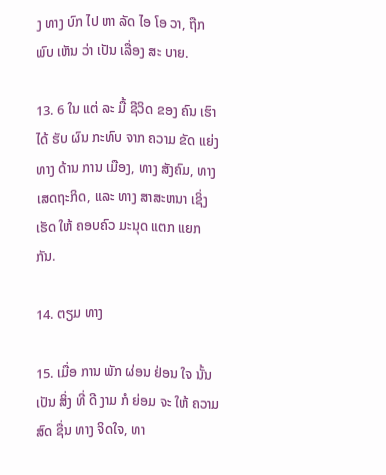ງ ທາງ ບົກ ໄປ ຫາ ລັດ ໄອ ໂອ ວາ, ຖືກ ພົບ ເຫັນ ວ່າ ເປັນ ເລື່ອງ ສະ ບາຍ.

13. 6 ໃນ ແຕ່ ລະ ມື້ ຊີວິດ ຂອງ ຄົນ ເຮົາ ໄດ້ ຮັບ ຜົນ ກະທົບ ຈາກ ຄວາມ ຂັດ ແຍ່ງ ທາງ ດ້ານ ການ ເມືອງ, ທາງ ສັງຄົມ, ທາງ ເສດຖະກິດ, ແລະ ທາງ ສາສະຫນາ ເຊິ່ງ ເຮັດ ໃຫ້ ຄອບຄົວ ມະນຸດ ແຕກ ແຍກ ກັນ.

14. ຕຽມ ທາງ

15. ເມື່ອ ການ ພັກ ຜ່ອນ ຢ່ອນ ໃຈ ນັ້ນ ເປັນ ສິ່ງ ທີ່ ດີ ງາມ ກໍ ຍ່ອມ ຈະ ໃຫ້ ຄວາມ ສົດ ຊື່ນ ທາງ ຈິດໃຈ, ທາ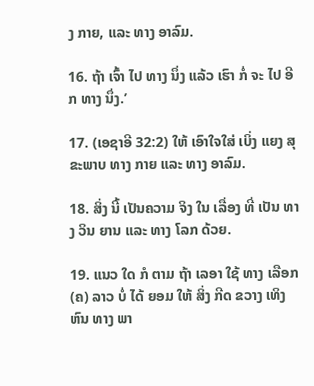ງ ກາຍ, ແລະ ທາງ ອາລົມ.

16. ຖ້າ ເຈົ້າ ໄປ ທາງ ນຶ່ງ ແລ້ວ ເຮົາ ກໍ່ ຈະ ໄປ ອີກ ທາງ ນຶ່ງ.’

17. (ເອຊາອີ 32:2) ໃຫ້ ເອົາໃຈໃສ່ ເບິ່ງ ແຍງ ສຸຂະພາບ ທາງ ກາຍ ແລະ ທາງ ອາລົມ.

18. ສິ່ງ ນີ້ ເປັນຄວາມ ຈິງ ໃນ ເລື່ອງ ທີ່ ເປັນ ທາງ ວິນ ຍານ ແລະ ທາງ ໂລກ ດ້ວຍ.

19. ແນວ ໃດ ກໍ ຕາມ ຖ້າ ເລອາ ໃຊ້ ທາງ ເລືອກ (ຄ) ລາວ ບໍ່ ໄດ້ ຍອມ ໃຫ້ ສິ່ງ ກີດ ຂວາງ ເທິງ ຫົນ ທາງ ພາ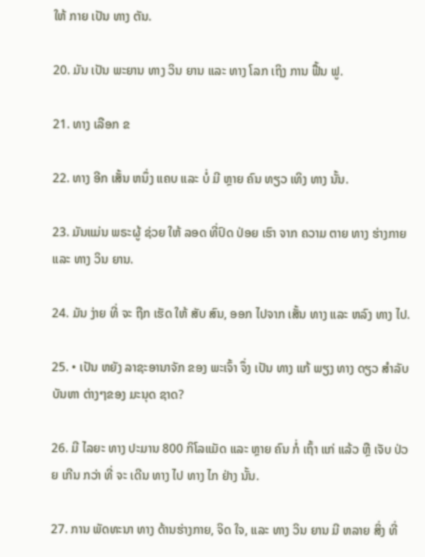ໃຫ້ ກາຍ ເປັນ ທາງ ຕັນ.

20. ມັນ ເປັນ ພະຍານ ທາງ ວິນ ຍານ ແລະ ທາງ ໂລກ ເຖິງ ການ ຟື້ນ ຟູ.

21. ທາງ ເລືອກ ຂ

22. ທາງ ອີກ ເສັ້ນ ຫນຶ່ງ ແຄບ ແລະ ບໍ່ ມີ ຫຼາຍ ຄົນ ທຽວ ເທິງ ທາງ ນັ້ນ.

23. ມັນແມ່ນ ພຣະຜູ້ ຊ່ວຍ ໃຫ້ ລອດ ທີ່ປົດ ປ່ອຍ ເຮົາ ຈາກ ຄວາມ ຕາຍ ທາງ ຮ່າງກາຍ ແລະ ທາງ ວິນ ຍານ.

24. ມັນ ງ່າຍ ທີ່ ຈະ ຖືກ ເຮັດ ໃຫ້ ສັບ ສົນ, ອອກ ໄປຈາກ ເສັ້ນ ທາງ ແລະ ຫລົງ ທາງ ໄປ.

25. • ເປັນ ຫຍັງ ລາຊະອານາຈັກ ຂອງ ພະເຈົ້າ ຈຶ່ງ ເປັນ ທາງ ແກ້ ພຽງ ທາງ ດຽວ ສໍາລັບ ບັນຫາ ຕ່າງໆຂອງ ມະນຸດ ຊາດ?

26. ມີ ໄລຍະ ທາງ ປະມານ 800 ກິໂລແມັດ ແລະ ຫຼາຍ ຄົນ ກໍ່ ເຖົ້າ ແກ່ ແລ້ວ ຫຼື ເຈັບ ປ່ວຍ ເກີນ ກວ່າ ທີ່ ຈະ ເດີນ ທາງ ໄປ ທາງ ໄກ ຢ່າງ ນັ້ນ.

27. ການ ພັດທະນາ ທາງ ດ້ານຮ່າງກາຍ, ຈິດ ໃຈ, ແລະ ທາງ ວິນ ຍານ ມີ ຫລາຍ ສິ່ງ ທີ່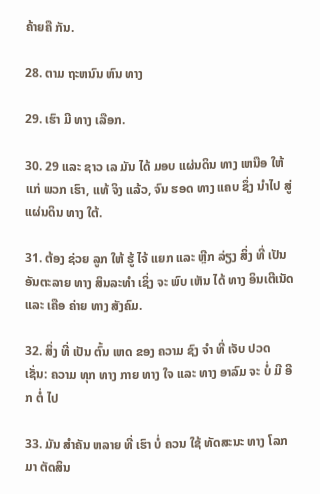ຄ້າຍຄື ກັນ.

28. ຕາມ ຖະຫນົນ ຫົນ ທາງ

29. ເຮົາ ມີ ທາງ ເລືອກ.

30. 29 ແລະ ຊາວ ເລ ມັນ ໄດ້ ມອບ ແຜ່ນດິນ ທາງ ເຫນືອ ໃຫ້ ແກ່ ພວກ ເຮົາ, ແທ້ ຈິງ ແລ້ວ, ຈົນ ຮອດ ທາງ ແຄບ ຊຶ່ງ ນໍາໄປ ສູ່ ແຜ່ນດິນ ທາງ ໃຕ້.

31. ຕ້ອງ ຊ່ວຍ ລູກ ໃຫ້ ຮູ້ ໄຈ້ ແຍກ ແລະ ຫຼີກ ລ່ຽງ ສິ່ງ ທີ່ ເປັນ ອັນຕະລາຍ ທາງ ສິນລະທໍາ ເຊິ່ງ ຈະ ພົບ ເຫັນ ໄດ້ ທາງ ອິນເຕີເນັດ ແລະ ເຄືອ ຄ່າຍ ທາງ ສັງຄົມ.

32. ສິ່ງ ທີ່ ເປັນ ຕົ້ນ ເຫດ ຂອງ ຄວາມ ຊົງ ຈໍາ ທີ່ ເຈັບ ປວດ ເຊັ່ນ: ຄວາມ ທຸກ ທາງ ກາຍ ທາງ ໃຈ ແລະ ທາງ ອາລົມ ຈະ ບໍ່ ມີ ອີກ ຕໍ່ ໄປ

33. ມັນ ສໍາຄັນ ຫລາຍ ທີ່ ເຮົາ ບໍ່ ຄວນ ໃຊ້ ທັດສະນະ ທາງ ໂລກ ມາ ຕັດສິນ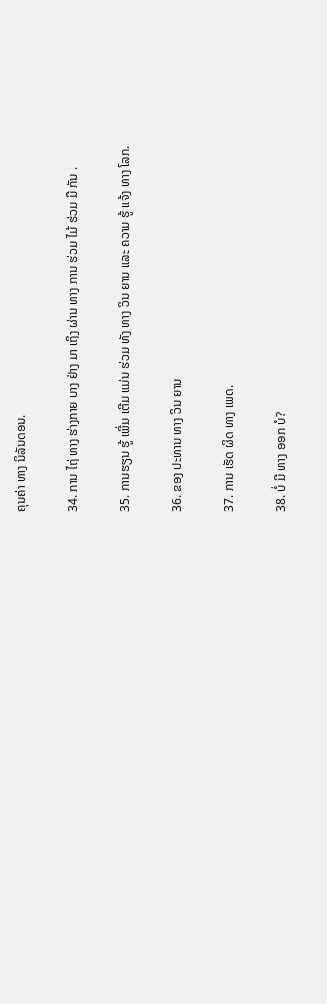ຄຸນຄ່າ ທາງ ນິລັນດອນ.

34. ການ ໄຖ່ ທາງ ຮ່າງກາຍ ບາງ ຢ່າງ ມາ ເຖິງ ຜ່ານ ທາງ ການ ຮ່ວມ ໄມ້ ຮ່ວມ ມື ກັນ .

35. ການຮຽນ ຮູ້ ເພີ່ມ ເຕີມ ແມ່ນ ຮ່ວມ ທັງ ທາງ ວິນ ຍານ ແລະ ຄວາມ ຮູ້ ແຈ້ງ ທາງ ໂລກ.

36. ຂອງ ປະທານ ທາງ ວິນ ຍານ

37. ການ ເຮັດ ຜິດ ທາງ ເພດ.

38. ບໍ່ ມີ ທາງ ອອກ ບໍ?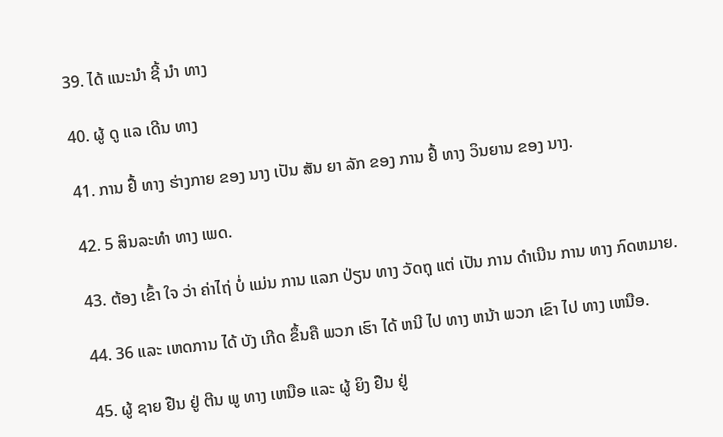39. ໄດ້ ແນະນໍາ ຊີ້ ນໍາ ທາງ

40. ຜູ້ ດູ ແລ ເດີນ ທາງ

41. ການ ຢື້ ທາງ ຮ່າງກາຍ ຂອງ ນາງ ເປັນ ສັນ ຍາ ລັກ ຂອງ ການ ຢື້ ທາງ ວິນຍານ ຂອງ ນາງ.

42. 5 ສິນລະທໍາ ທາງ ເພດ.

43. ຕ້ອງ ເຂົ້າ ໃຈ ວ່າ ຄ່າໄຖ່ ບໍ່ ແມ່ນ ການ ແລກ ປ່ຽນ ທາງ ວັດຖຸ ແຕ່ ເປັນ ການ ດໍາເນີນ ການ ທາງ ກົດຫມາຍ.

44. 36 ແລະ ເຫດການ ໄດ້ ບັງ ເກີດ ຂຶ້ນຄື ພວກ ເຮົາ ໄດ້ ຫນີ ໄປ ທາງ ຫນ້າ ພວກ ເຂົາ ໄປ ທາງ ເຫນືອ.

45. ຜູ້ ຊາຍ ຢືນ ຢູ່ ຕີນ ພູ ທາງ ເຫນືອ ແລະ ຜູ້ ຍິງ ຢືນ ຢູ່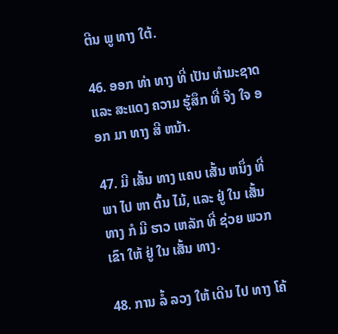ຕີນ ພູ ທາງ ໃຕ້.

46. ອອກ ທ່າ ທາງ ທີ່ ເປັນ ທໍາມະຊາດ ແລະ ສະແດງ ຄວາມ ຮູ້ສຶກ ທີ່ ຈິງ ໃຈ ອອກ ມາ ທາງ ສີ ຫນ້າ.

47. ມີ ເສັ້ນ ທາງ ແຄບ ເສັ້ນ ຫນຶ່ງ ທີ່ ພາ ໄປ ຫາ ຕົ້ນ ໄມ້, ແລະ ຢູ່ ໃນ ເສັ້ນ ທາງ ກໍ ມີ ຮາວ ເຫລັກ ທີ່ ຊ່ວຍ ພວກ ເຂົາ ໃຫ້ ຢູ່ ໃນ ເສັ້ນ ທາງ.

48. ການ ລໍ້ ລວງ ໃຫ້ ເດີນ ໄປ ທາງ ໂຄ້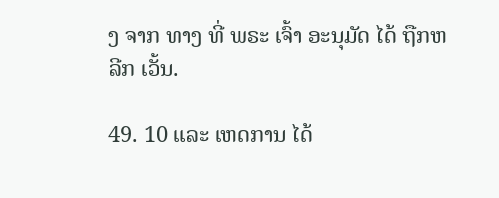ງ ຈາກ ທາງ ທີ່ ພຣະ ເຈົ້າ ອະນຸມັດ ໄດ້ ຖືກຫລີກ ເວັ້ນ.

49. 10 ແລະ ເຫດການ ໄດ້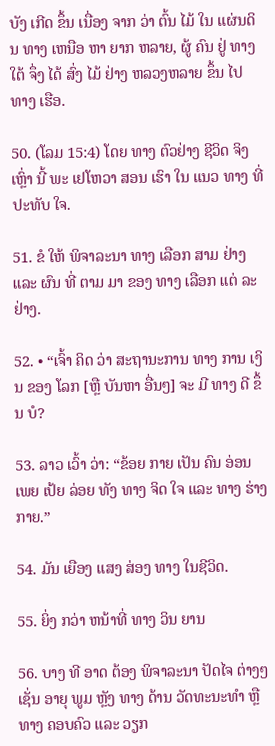ບັງ ເກີດ ຂຶ້ນ ເນື່ອງ ຈາກ ວ່າ ຕົ້ນ ໄມ້ ໃນ ແຜ່ນດິນ ທາງ ເຫນືອ ຫາ ຍາກ ຫລາຍ, ຜູ້ ຄົນ ຢູ່ ທາງ ໃຕ້ ຈຶ່ງ ໄດ້ ສົ່ງ ໄມ້ ຢ່າງ ຫລວງຫລາຍ ຂຶ້ນ ໄປ ທາງ ເຮືອ.

50. (ໂລມ 15:4) ໂດຍ ທາງ ຕົວຢ່າງ ຊີວິດ ຈິງ ເຫຼົ່າ ນີ້ ພະ ເຢໂຫວາ ສອນ ເຮົາ ໃນ ແນວ ທາງ ທີ່ ປະທັບ ໃຈ.

51. ຂໍ ໃຫ້ ພິຈາລະນາ ທາງ ເລືອກ ສາມ ຢ່າງ ແລະ ຜົນ ທີ່ ຕາມ ມາ ຂອງ ທາງ ເລືອກ ແຕ່ ລະ ຢ່າງ.

52. • “ເຈົ້າ ຄິດ ວ່າ ສະຖານະການ ທາງ ການ ເງິນ ຂອງ ໂລກ [ຫຼື ບັນຫາ ອື່ນໆ] ຈະ ມີ ທາງ ດີ ຂຶ້ນ ບໍ?

53. ລາວ ເວົ້າ ວ່າ: “ຂ້ອຍ ກາຍ ເປັນ ຄົນ ອ່ອນ ເພຍ ເປ້ຍ ລ່ອຍ ທັງ ທາງ ຈິດ ໃຈ ແລະ ທາງ ຮ່າງກາຍ.”

54. ມັນ ເຍືອງ ແສງ ສ່ອງ ທາງ ໃນຊີວິດ.

55. ຍິ່ງ ກວ່າ ຫນ້າທີ່ ທາງ ວິນ ຍານ

56. ບາງ ທີ ອາດ ຕ້ອງ ພິຈາລະນາ ປັດໄຈ ຕ່າງໆເຊັ່ນ ອາຍຸ ພູມ ຫຼັງ ທາງ ດ້ານ ວັດທະນະທໍາ ຫຼື ທາງ ຄອບຄົວ ແລະ ວຽກ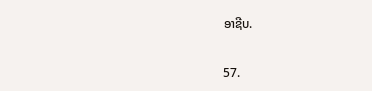ອາຊີບ.

57.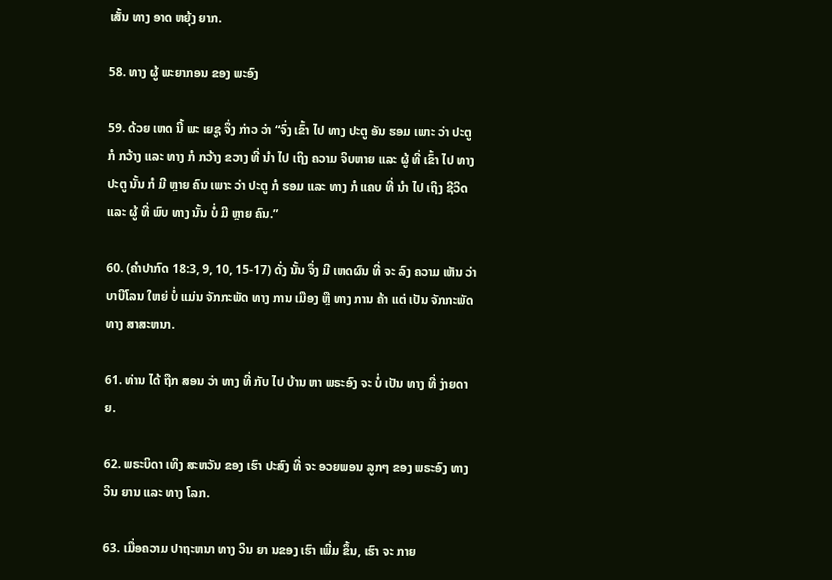ເສັ້ນ ທາງ ອາດ ຫຍຸ້ງ ຍາກ.

58. ທາງ ຜູ້ ພະຍາກອນ ຂອງ ພະອົງ

59. ດ້ວຍ ເຫດ ນີ້ ພະ ເຍຊູ ຈຶ່ງ ກ່າວ ວ່າ “ຈົ່ງ ເຂົ້າ ໄປ ທາງ ປະຕູ ອັນ ຮອມ ເພາະ ວ່າ ປະຕູ ກໍ ກວ້າງ ແລະ ທາງ ກໍ ກວ້າງ ຂວາງ ທີ່ ນໍາ ໄປ ເຖິງ ຄວາມ ຈິບຫາຍ ແລະ ຜູ້ ທີ່ ເຂົ້າ ໄປ ທາງ ປະຕູ ນັ້ນ ກໍ ມີ ຫຼາຍ ຄົນ ເພາະ ວ່າ ປະຕູ ກໍ ຮອມ ແລະ ທາງ ກໍ ແຄບ ທີ່ ນໍາ ໄປ ເຖິງ ຊີວິດ ແລະ ຜູ້ ທີ່ ພົບ ທາງ ນັ້ນ ບໍ່ ມີ ຫຼາຍ ຄົນ.”

60. (ຄໍາປາກົດ 18:3, 9, 10, 15-17) ດັ່ງ ນັ້ນ ຈຶ່ງ ມີ ເຫດຜົນ ທີ່ ຈະ ລົງ ຄວາມ ເຫັນ ວ່າ ບາບີໂລນ ໃຫຍ່ ບໍ່ ແມ່ນ ຈັກກະພັດ ທາງ ການ ເມືອງ ຫຼື ທາງ ການ ຄ້າ ແຕ່ ເປັນ ຈັກກະພັດ ທາງ ສາສະຫນາ.

61. ທ່ານ ໄດ້ ຖືກ ສອນ ວ່າ ທາງ ທີ່ ກັບ ໄປ ບ້ານ ຫາ ພຣະອົງ ຈະ ບໍ່ ເປັນ ທາງ ທີ່ ງ່າຍດາຍ.

62. ພຣະບິດາ ເທິງ ສະຫວັນ ຂອງ ເຮົາ ປະສົງ ທີ່ ຈະ ອວຍພອນ ລູກໆ ຂອງ ພຣະອົງ ທາງ ວິນ ຍານ ແລະ ທາງ ໂລກ.

63. ເມື່ອຄວາມ ປາຖະຫນາ ທາງ ວິນ ຍາ ນຂອງ ເຮົາ ເພີ່ມ ຂຶ້ນ, ເຮົາ ຈະ ກາຍ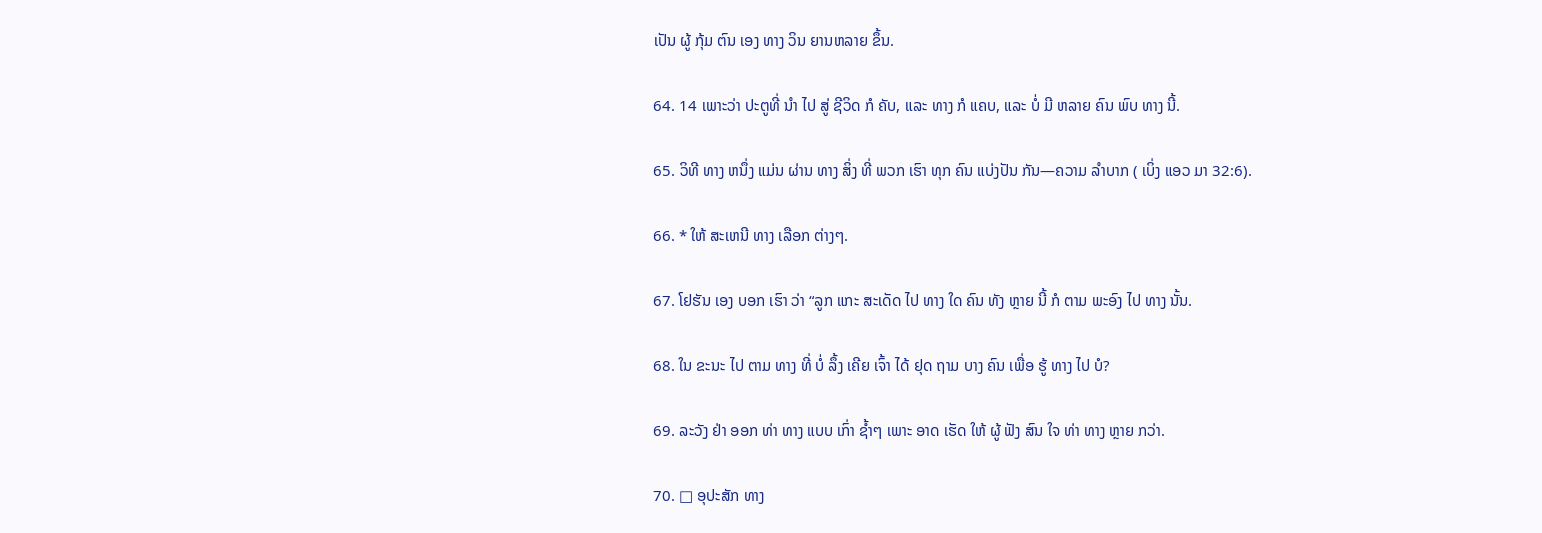ເປັນ ຜູ້ ກຸ້ມ ຕົນ ເອງ ທາງ ວິນ ຍານຫລາຍ ຂຶ້ນ.

64. 14 ເພາະວ່າ ປະຕູທີ່ ນໍາ ໄປ ສູ່ ຊີວິດ ກໍ ຄັບ, ແລະ ທາງ ກໍ ແຄບ, ແລະ ບໍ່ ມີ ຫລາຍ ຄົນ ພົບ ທາງ ນີ້.

65. ວິທີ ທາງ ຫນຶ່ງ ແມ່ນ ຜ່ານ ທາງ ສິ່ງ ທີ່ ພວກ ເຮົາ ທຸກ ຄົນ ແບ່ງປັນ ກັນ—ຄວາມ ລໍາບາກ ( ເບິ່ງ ແອວ ມາ 32:6).

66. * ໃຫ້ ສະເຫນີ ທາງ ເລືອກ ຕ່າງໆ.

67. ໂຢຮັນ ເອງ ບອກ ເຮົາ ວ່າ “ລູກ ແກະ ສະເດັດ ໄປ ທາງ ໃດ ຄົນ ທັງ ຫຼາຍ ນີ້ ກໍ ຕາມ ພະອົງ ໄປ ທາງ ນັ້ນ.

68. ໃນ ຂະນະ ໄປ ຕາມ ທາງ ທີ່ ບໍ່ ລຶ້ງ ເຄີຍ ເຈົ້າ ໄດ້ ຢຸດ ຖາມ ບາງ ຄົນ ເພື່ອ ຮູ້ ທາງ ໄປ ບໍ?

69. ລະວັງ ຢ່າ ອອກ ທ່າ ທາງ ແບບ ເກົ່າ ຊໍ້າໆ ເພາະ ອາດ ເຮັດ ໃຫ້ ຜູ້ ຟັງ ສົນ ໃຈ ທ່າ ທາງ ຫຼາຍ ກວ່າ.

70. □ ອຸປະສັກ ທາງ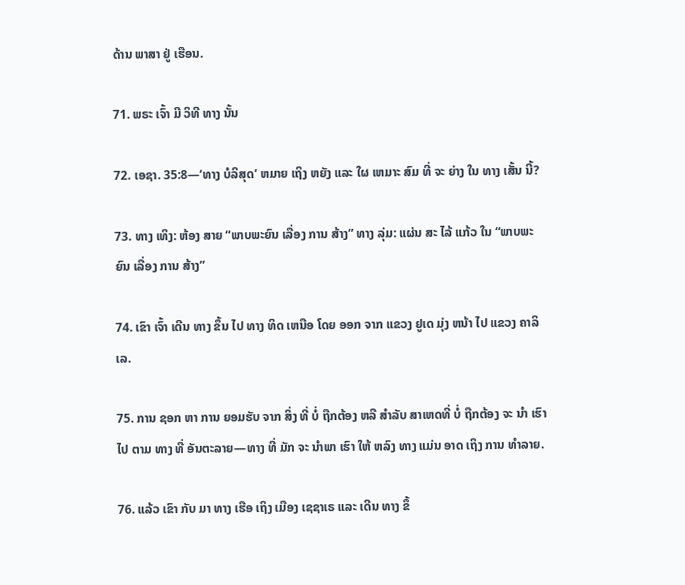ດ້ານ ພາສາ ຢູ່ ເຮືອນ.

71. ພຣະ ເຈົ້າ ມີ ວິທີ ທາງ ນັ້ນ

72. ເອຊາ. 35:8—‘ທາງ ບໍລິສຸດ’ ຫມາຍ ເຖິງ ຫຍັງ ແລະ ໃຜ ເຫມາະ ສົມ ທີ່ ຈະ ຍ່າງ ໃນ ທາງ ເສັ້ນ ນີ້?

73. ທາງ ເທິງ: ຫ້ອງ ສາຍ “ພາບພະຍົນ ເລື່ອງ ການ ສ້າງ” ທາງ ລຸ່ມ: ແຜ່ນ ສະ ໄລ້ ແກ້ວ ໃນ “ພາບພະຍົນ ເລື່ອງ ການ ສ້າງ”

74. ເຂົາ ເຈົ້າ ເດີນ ທາງ ຂຶ້ນ ໄປ ທາງ ທິດ ເຫນືອ ໂດຍ ອອກ ຈາກ ແຂວງ ຢູເດ ມຸ່ງ ຫນ້າ ໄປ ແຂວງ ຄາລິເລ.

75. ການ ຊອກ ຫາ ການ ຍອມຮັບ ຈາກ ສິ່ງ ທີ່ ບໍ່ ຖືກຕ້ອງ ຫລື ສໍາລັບ ສາເຫດທີ່ ບໍ່ ຖືກຕ້ອງ ຈະ ນໍາ ເຮົາ ໄປ ຕາມ ທາງ ທີ່ ອັນຕະລາຍ—ທາງ ທີ່ ມັກ ຈະ ນໍາພາ ເຮົາ ໃຫ້ ຫລົງ ທາງ ແມ່ນ ອາດ ເຖິງ ການ ທໍາລາຍ.

76. ແລ້ວ ເຂົາ ກັບ ມາ ທາງ ເຮືອ ເຖິງ ເມືອງ ເຊຊາເຣ ແລະ ເດີນ ທາງ ຂຶ້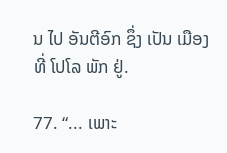ນ ໄປ ອັນຕີອົກ ຊຶ່ງ ເປັນ ເມືອງ ທີ່ ໂປໂລ ພັກ ຢູ່.

77. “... ເພາະ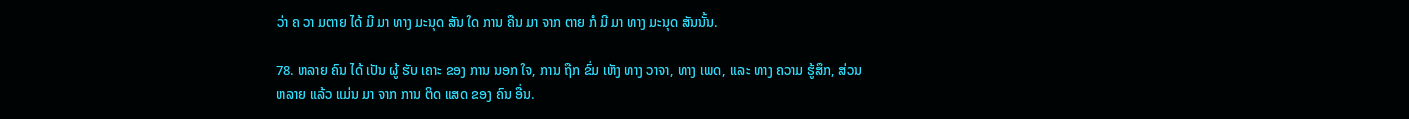ວ່າ ຄ ວາ ມຕາຍ ໄດ້ ມີ ມາ ທາງ ມະນຸດ ສັນ ໃດ ການ ຄືນ ມາ ຈາກ ຕາຍ ກໍ ມີ ມາ ທາງ ມະນຸດ ສັນນັ້ນ.

78. ຫລາຍ ຄົນ ໄດ້ ເປັນ ຜູ້ ຮັບ ເຄາະ ຂອງ ການ ນອກ ໃຈ, ການ ຖືກ ຂົ່ມ ເຫັງ ທາງ ວາຈາ, ທາງ ເພດ, ແລະ ທາງ ຄວາມ ຮູ້ສຶກ, ສ່ວນ ຫລາຍ ແລ້ວ ແມ່ນ ມາ ຈາກ ການ ຕິດ ແສດ ຂອງ ຄົນ ອື່ນ.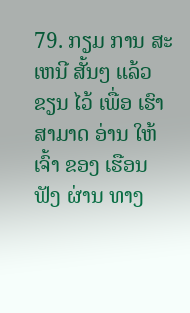79. ກຽມ ການ ສະເຫນີ ສັ້ນໆ ແລ້ວ ຂຽນ ໄວ້ ເພື່ອ ເຮົາ ສາມາດ ອ່ານ ໃຫ້ ເຈົ້າ ຂອງ ເຮືອນ ຟັງ ຜ່ານ ທາງ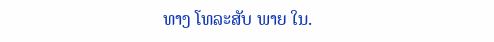ທາງ ໂທລະສັບ ພາຍ ໃນ.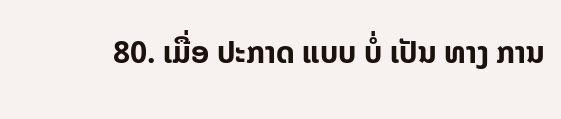80. ເມື່ອ ປະກາດ ແບບ ບໍ່ ເປັນ ທາງ ການ